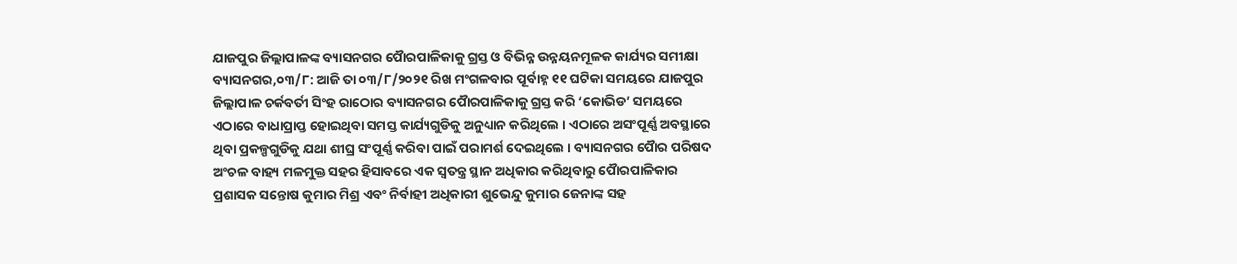ଯାଜପୁର ଜିଲ୍ଲାପାଳଙ୍କ ବ୍ୟାସନଗର ପୈାରପାଳିକାକୁ ଗ୍ରସ୍ତ ଓ ବିଭିନ୍ନ ଉନ୍ନୟନମୂଳକ କାର୍ଯ୍ୟର ସମୀକ୍ଷା
ବ୍ୟାସନଗର,୦୩/୮: ଆଜି ତା ୦୩/୮/୨୦୨୧ ରିଖ ମଂଗଳବାର ପୂର୍ବାହ୍ନ ୧୧ ଘଟିକା ସମୟରେ ଯାଜପୁର ଜିଲ୍ଲାପାଳ ଚର୍କବର୍ତୀ ସିଂହ ରାଠୋର ବ୍ୟାସନଗର ପୈାରପାଳିକାକୁ ଗ୍ରସ୍ତ କରି ‘କୋଭିଡ’ ସମୟରେ ଏଠାରେ ବାଧାପ୍ରାପ୍ତ ହୋଇଥିବା ସମସ୍ତ କାର୍ଯ୍ୟଗୁଡିକୁ ଅନୁଧ୍ୟାନ କରିଥିଲେ । ଏଠାରେ ଅସଂପୂର୍ଣ୍ଣ ଅବସ୍ଥାରେ ଥିବା ପ୍ରକଳ୍ପଗୁଡିକୁ ଯଥା ଶୀଘ୍ର ସଂପୂର୍ଣ୍ଣ କରିବା ପାଇଁ ପରାମର୍ଶ ଦେଇଥିଲେ । ବ୍ୟାସନଗର ପୈାର ପରିଷଦ ଅଂଚଳ ବାହ୍ୟ ମଳମୁକ୍ତ ସହର ହିସାବରେ ଏକ ସ୍ୱତନ୍ତ୍ର ସ୍ଥାନ ଅଧିକାର କରିଥିବାରୁ ପୈାରପାଳିକାର ପ୍ରଶାସକ ସନ୍ତୋଷ କୁମାର ମିଶ୍ର ଏବଂ ନିର୍ବାହୀ ଅଧିକାରୀ ଶୁଭେନ୍ଦୁ କୁମାର ଜେନାଙ୍କ ସହ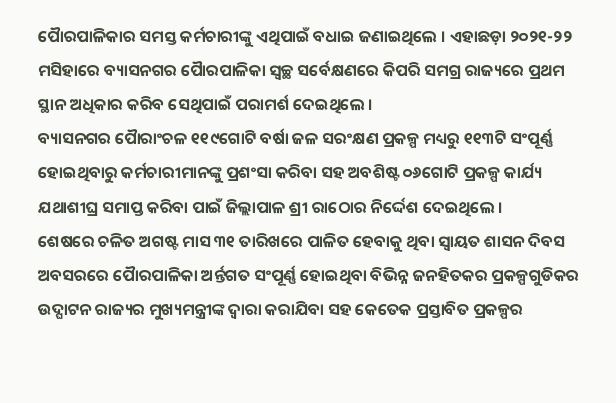ପୈାରପାଳିକାର ସମସ୍ତ କର୍ମଚାରୀଙ୍କୁ ଏଥିପାଇଁ ବଧାଇ ଜଣାଇଥିଲେ । ଏହାଛଡ଼ା ୨୦୨୧-୨୨ ମସିହାରେ ବ୍ୟାସନଗର ପୈାରପାଳିକା ସ୍ୱଚ୍ଛ ସର୍ବେକ୍ଷଣରେ କିପରି ସମଗ୍ର ରାଜ୍ୟରେ ପ୍ରଥମ ସ୍ଥାନ ଅଧିକାର କରିବ ସେଥିପାଇଁ ପରାମର୍ଶ ଦେଇଥିଲେ ।
ବ୍ୟାସନଗର ପୈାରାଂଚଳ ୧୧୯ଗୋଟି ବର୍ଷା ଜଳ ସରଂକ୍ଷଣ ପ୍ରକଳ୍ପ ମଧ୍ୟରୁ ୧୧୩ଟି ସଂପୂର୍ଣ୍ଣ ହୋଇଥିବାରୁ କର୍ମଚାରୀମାନଙ୍କୁ ପ୍ରଶଂସା କରିବା ସହ ଅବଶିଷ୍ଟ ୦୬ଗୋଟି ପ୍ରକଳ୍ପ କାର୍ଯ୍ୟ ଯଥାଶୀଘ୍ର ସମାପ୍ତ କରିବା ପାଇଁ ଜିଲ୍ଲାପାଳ ଶ୍ରୀ ରାଠୋର ନିର୍ଦ୍ଦେଶ ଦେଇଥିଲେ ।
ଶେଷରେ ଚଳିତ ଅଗଷ୍ଟ ମାସ ୩୧ ତାରିଖରେ ପାଳିତ ହେବାକୁ ଥିବା ସ୍ୱାୟତ ଶାସନ ଦିବସ ଅବସରରେ ପୈାରପାଳିକା ଅର୍ନ୍ତଗତ ସଂପୂର୍ଣ୍ଣ ହୋଇଥିବା ବିଭିନ୍ନ ଜନହିତକର ପ୍ରକଳ୍ପଗୁଡିକର ଉଦ୍ଘାଟନ ରାଜ୍ୟର ମୁଖ୍ୟମନ୍ତ୍ରୀଙ୍କ ଦ୍ୱାରା କରାଯିବା ସହ କେତେକ ପ୍ରସ୍ତାବିତ ପ୍ରକଳ୍ପର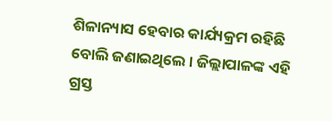ଶିଳାନ୍ୟାସ ହେବାର କାର୍ଯ୍ୟକ୍ରମ ରହିଛି ବୋଲି ଜଣାଇଥିଲେ । ଜିଲ୍ଲାପାଳଙ୍କ ଏହି ଗ୍ରସ୍ତ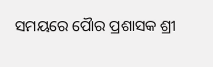ସମୟରେ ପୈାର ପ୍ରଶାସକ ଶ୍ରୀ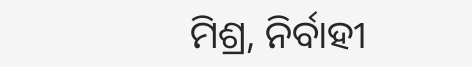ମିଶ୍ର, ନିର୍ବାହୀ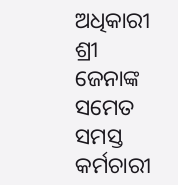ଅଧିକାରୀ ଶ୍ରୀ ଜେନାଙ୍କ ସମେତ ସମସ୍ତ କର୍ମଚାରୀ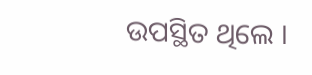ଉପସ୍ଥିତ ଥିଲେ ।